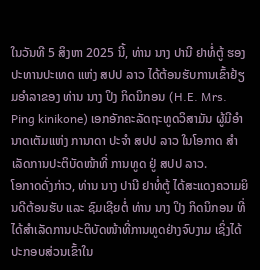ໃນວັນທີ 5 ສິງຫາ 2025 ນີ້, ທ່ານ ນາງ ປານີ ຢາທໍ່ຕູ້ ຮອງປະທານປະເທດ ແຫ່ງ ສປປ ລາວ ໄດ້ຕ້ອນຮັບການເຂົ້າຢ້ຽມອຳລາຂອງ ທ່ານ ນາງ ປິງ ກິດນິກອນ (H.E. Mrs. Ping kinikone) ເອກອັກຄະລັດຖະທູດວິສາມັນ ຜູ້ມີອຳນາດເຕັມແຫ່ງ ການາດາ ປະຈຳ ສປປ ລາວ ໃນໂອກາດ ສຳເລັດການປະຕິບັດໜ້າທີ່ ການທູດ ຢູ່ ສປປ ລາວ.
ໂອກາດດັ່ງກ່າວ, ທ່ານ ນາງ ປານີ ຢາທໍ່ຕູ້ ໄດ້ສະແດງຄວາມຍິນດີຕ້ອນຮັບ ແລະ ຊົມເຊີຍຕໍ່ ທ່ານ ນາງ ປິງ ກິດນິກອນ ທີ່ໄດ້ສຳເລັດການປະຕິບັດໜ້າທີ່ການທູດຢ່າງຈົບງາມ ເຊິ່ງໄດ້ປະກອບສ່ວນເຂົ້າໃນ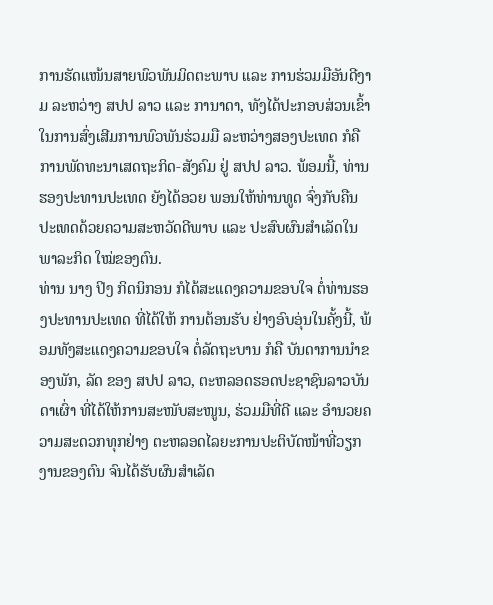ການຮັດແໜ້ນສາຍພົວພັນມິດຕະພາບ ແລະ ການຮ່ວມມືອັນດີງາມ ລະຫວ່າງ ສປປ ລາວ ແລະ ການາດາ, ທັງໄດ້ປະກອບສ່ວນເຂົ້າໃນການສົ່ງເສີມການພົວພັນຮ່ວມມື ລະຫວ່າງສອງປະເທດ ກໍຄື ການພັດທະນາເສດຖະກິດ-ສັງຄົມ ຢູ່ ສປປ ລາວ. ພ້ອມນີ້, ທ່ານຮອງປະທານປະເທດ ຍັງໄດ້ອວຍ ພອນໃຫ້ທ່ານທູດ ຈົ່ງກັບຄືນປະເທດດ້ວຍຄວາມສະຫວັດດີພາບ ແລະ ປະສົບຜົນສຳເລັດໃນພາລະກິດ ໃໝ່ຂອງຕົນ.
ທ່ານ ນາງ ປິງ ກິດນິກອນ ກໍໄດ້ສະແດງຄວາມຂອບໃຈ ຕໍ່ທ່ານຮອງປະທານປະເທດ ທີ່ໄດ້ໃຫ້ ການຕ້ອນຮັບ ຢ່າງອົບອຸ່ນໃນຄັ້ງນີ້, ພ້ອມທັງສະແດງຄວາມຂອບໃຈ ຕໍ່ລັດຖະບານ ກໍຄື ບັນດາການນຳຂອງພັກ, ລັດ ຂອງ ສປປ ລາວ, ຕະຫລອດຮອດປະຊາຊົນລາວບັນດາເຜົ່າ ທີ່ໄດ້ໃຫ້ການສະໜັບສະໜູນ, ຮ່ວມມືທີ່ດີ ແລະ ອຳນວຍຄວາມສະດວກທຸກຢ່າງ ຕະຫລອດໄລຍະການປະຕິບັດໜ້າທີ່ວຽກງານຂອງຕົນ ຈົນໄດ້ຮັບຜົນສຳເລັດ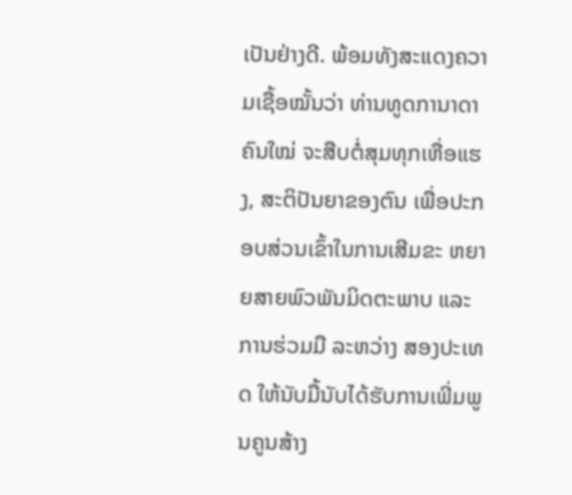ເປັນຢ່າງດີ. ພ້ອມທັງສະແດງຄວາມເຊື້ອໝັ້ນວ່າ ທ່ານທູດການາດາ ຄົນໃໝ່ ຈະສືບຕໍ່ສຸມທຸກເຫື່ອແຮງ, ສະຕິປັນຍາຂອງຕົນ ເພື່ອປະກອບສ່ວນເຂົ້າໃນການເສີມຂະ ຫຍາຍສາຍພົວພັນມິດຕະພາບ ແລະ ການຮ່ວມມື ລະຫວ່າງ ສອງປະເທດ ໃຫ້ນັບມື້ນັບໄດ້ຮັບການເພີ່ມພູນຄູນສ້າງ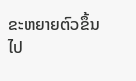ຂະຫຍາຍຕົວຂຶ້ນໄປ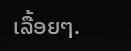ເລື້ອຍໆ.